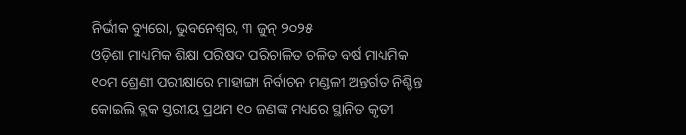ନିର୍ଭୀକ ବ୍ୟୁରୋ, ଭୁବନେଶ୍ୱର, ୩ ଜୁନ୍ ୨୦୨୫
ଓଡ଼ିଶା ମାଧ୍ୟମିକ ଶିକ୍ଷା ପରିଷଦ ପରିଚାଳିତ ଚଳିତ ବର୍ଷ ମାଧ୍ୟମିକ ୧୦ମ ଶ୍ରେଣୀ ପରୀକ୍ଷାରେ ମାହାଙ୍ଗା ନିର୍ବାଚନ ମଣ୍ଡଳୀ ଅନ୍ତର୍ଗତ ନିଶ୍ଚିନ୍ତ କୋଇଲି ବ୍ଲକ ସ୍ତରୀୟ ପ୍ରଥମ ୧୦ ଜଣଙ୍କ ମଧ୍ୟରେ ସ୍ଥାନିତ କୃତୀ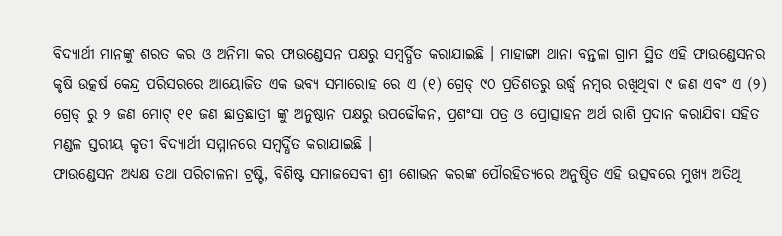ବିଦ୍ୟାର୍ଥୀ ମାନଙ୍କୁ ଶରତ କର ଓ ଅନିମା କର ଫାଉଣ୍ଡେସନ ପକ୍ଷରୁ ସମ୍ବର୍ଦ୍ଧିତ କରାଯାଇଛି । ମାହାଙ୍ଗା ଥାନା ବନ୍ତଳା ଗ୍ରାମ ସ୍ଥିତ ଏହି ଫାଉଣ୍ଡେସନର କୃଷି ଉତ୍କର୍ଷ କେନ୍ଦ୍ର ପରିସରରେ ଆୟୋଜିତ ଏକ ଭବ୍ୟ ସମାରୋହ ରେ ଏ (୧) ଗ୍ରେଡ୍ ୯୦ ପ୍ରତିଶତରୁ ଉର୍ଦ୍ଧ୍ବ ନମ୍ବର ରଖିଥିବା ୯ ଜଣ ଏବଂ ଏ (୨) ଗ୍ରେଡ୍ ରୁ ୨ ଜଣ ମୋଟ୍ ୧୧ ଜଣ ଛାତ୍ରଛାତ୍ରୀ ଙ୍କୁ ଅନୁଷ୍ଠାନ ପକ୍ଷରୁ ଉପଢୌକନ, ପ୍ରଶଂସା ପତ୍ର ଓ ପ୍ରୋତ୍ସାହନ ଅର୍ଥ ରାଶି ପ୍ରଦାନ କରାଯିବା ସହିତ ମଣ୍ଡଳ ସ୍ତରୀୟ କୃତୀ ବିଦ୍ୟାର୍ଥୀ ସମ୍ମାନରେ ସମ୍ବର୍ଦ୍ଧିତ କରାଯାଇଛି ।
ଫାଉଣ୍ଡେସନ ଅଧ୍ୟକ୍ଷ ତଥା ପରିଚାଳନା ଟ୍ରଷ୍ଟି, ବିଶିଷ୍ଟ ସମାଜସେବୀ ଶ୍ରୀ ଶୋଭନ କରଙ୍କ ପୌରହିତ୍ୟରେ ଅନୁଷ୍ଠିତ ଏହି ଉତ୍ସବରେ ମୁଖ୍ୟ ଅତିଥି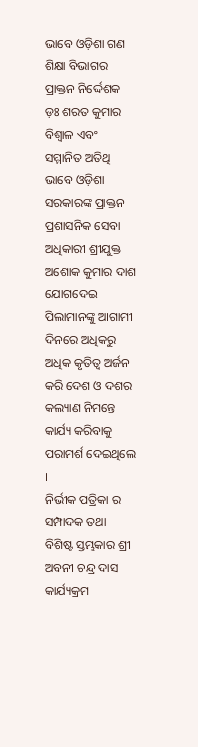ଭାବେ ଓଡ଼ିଶା ଗଣ ଶିକ୍ଷା ବିଭାଗର ପ୍ରାକ୍ତନ ନିର୍ଦ୍ଦେଶକ ଡ଼ଃ ଶରତ କୁମାର ବିଶ୍ବାଳ ଏବଂ ସମ୍ମାନିତ ଅତିଥି ଭାବେ ଓଡ଼ିଶା ସରକାରଙ୍କ ପ୍ରାକ୍ତନ ପ୍ରଶାସନିକ ସେବା ଅଧିକାରୀ ଶ୍ରୀଯୁକ୍ତ ଅଶୋକ କୁମାର ଦାଶ ଯୋଗଦେଇ ପିଲାମାନଙ୍କୁ ଆଗାମୀ ଦିନରେ ଅଧିକରୁ ଅଧିକ କୃତିତ୍ବ ଅର୍ଜନ କରି ଦେଶ ଓ ଦଶର କଲ୍ୟାଣ ନିମନ୍ତେ କାର୍ଯ୍ୟ କରିବାକୁ ପରାମର୍ଶ ଦେଇଥିଲେ ।
ନିର୍ଭୀକ ପତ୍ରିକା ର ସମ୍ପାଦକ ତଥା ବିଶିଷ୍ଟ ସ୍ତମ୍ଭକାର ଶ୍ରୀ ଅବନୀ ଚନ୍ଦ୍ର ଦାସ କାର୍ଯ୍ୟକ୍ରମ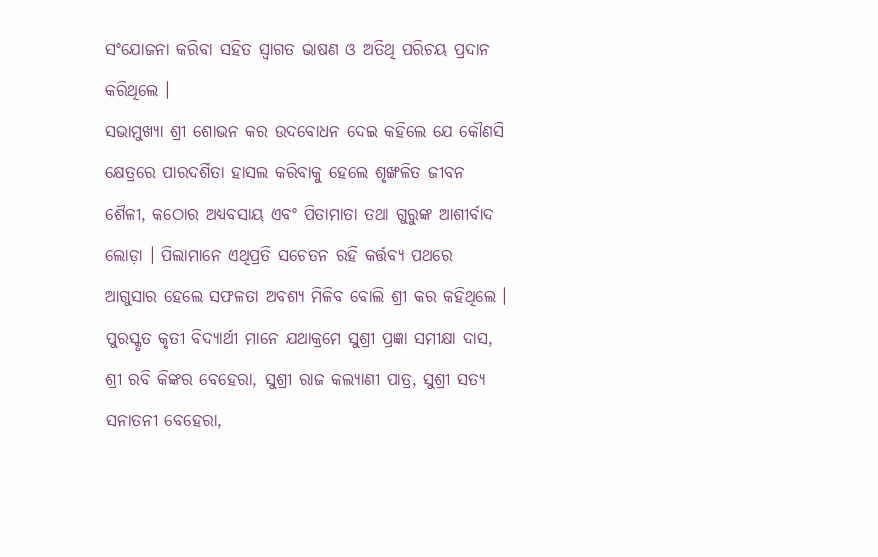ସଂଯୋଜନା କରିବା ସହିତ ସ୍ବାଗତ ଭାଷଣ ଓ ଅତିଥି ପରିଚୟ ପ୍ରଦାନ କରିଥିଲେ ।
ସଭାମୁଖ୍ୟା ଶ୍ରୀ ଶୋଭନ କର ଉଦବୋଧନ ଦେଇ କହିଲେ ଯେ କୌଣସି କ୍ଷେତ୍ରରେ ପାରଦର୍ଶିତା ହାସଲ କରିବାକୁ ହେଲେ ଶୃଙ୍ଖଳିତ ଜୀବନ ଶୈଳୀ, କଠୋର ଅଧ୍ୟବସାୟ ଏବଂ ପିତାମାତା ତଥା ଗୁରୁଙ୍କ ଆଶୀର୍ବାଦ ଲୋଡ଼ା । ପିଲାମାନେ ଏଥିପ୍ରତି ସଚେତନ ରହି କର୍ତ୍ତବ୍ୟ ପଥରେ ଆଗୁସାର ହେଲେ ସଫଳତା ଅବଶ୍ୟ ମିଳିବ ବୋଲି ଶ୍ରୀ କର କହିଥିଲେ । ପୁରସ୍କୃତ କୃତୀ ବିଦ୍ୟାର୍ଥୀ ମାନେ ଯଥାକ୍ରମେ ସୁଶ୍ରୀ ପ୍ରଜ୍ଞା ସମୀକ୍ଷା ଦାସ, ଶ୍ରୀ ରବି କିଙ୍କର ବେହେରା, ସୁଶ୍ରୀ ରାଜ କଲ୍ୟାଣୀ ପାତ୍ର, ସୁଶ୍ରୀ ସତ୍ୟ ସନାତନୀ ବେହେରା,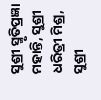ସୁଶ୍ରୀ ସ୍ମୃତିପ୍ରଜ୍ଞା ମହାନ୍ତି, ସୁଶ୍ରୀ ଧରିତ୍ରୀ ମିଶ୍ର, ସୁଶ୍ରୀ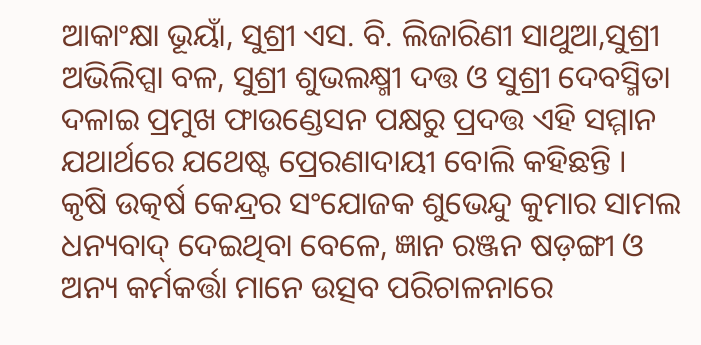ଆକାଂକ୍ଷା ଭୂୟାଁ, ସୁଶ୍ରୀ ଏସ. ବି. ଲିଜାରିଣୀ ସାଥୁଆ,ସୁଶ୍ରୀ ଅଭିଲିପ୍ସା ବଳ, ସୁଶ୍ରୀ ଶୁଭଲକ୍ଷ୍ମୀ ଦତ୍ତ ଓ ସୁଶ୍ରୀ ଦେବସ୍ମିତା ଦଳାଇ ପ୍ରମୁଖ ଫାଉଣ୍ଡେସନ ପକ୍ଷରୁ ପ୍ରଦତ୍ତ ଏହି ସମ୍ମାନ ଯଥାର୍ଥରେ ଯଥେଷ୍ଟ ପ୍ରେରଣାଦାୟୀ ବୋଲି କହିଛନ୍ତି ।
କୃଷି ଉତ୍କର୍ଷ କେନ୍ଦ୍ରର ସଂଯୋଜକ ଶୁଭେନ୍ଦୁ କୁମାର ସାମଲ ଧନ୍ୟବାଦ୍ ଦେଇଥିବା ବେଳେ, ଜ୍ଞାନ ରଞ୍ଜନ ଷଡ଼ଙ୍ଗୀ ଓ ଅନ୍ୟ କର୍ମକର୍ତ୍ତା ମାନେ ଉତ୍ସବ ପରିଚାଳନାରେ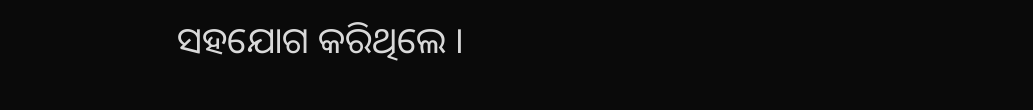ସହଯୋଗ କରିଥିଲେ ।